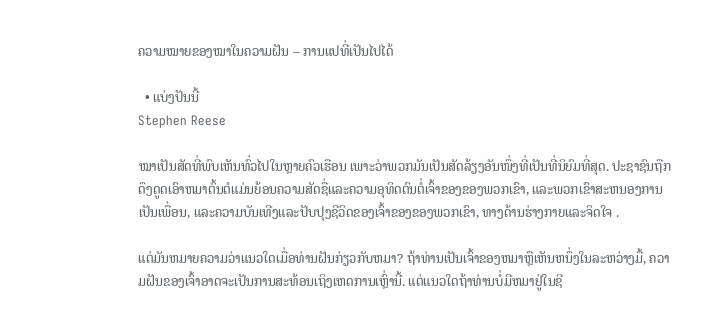ຄວາມໝາຍຂອງໝາໃນຄວາມຝັນ – ການແປທີ່ເປັນໄປໄດ້

  • ແບ່ງປັນນີ້
Stephen Reese

ໝາເປັນສັດທີ່ພົບເຫັນທົ່ວໄປໃນຫຼາຍຄົວເຮືອນ ເພາະວ່າພວກມັນເປັນສັດລ້ຽງອັນໜຶ່ງທີ່ເປັນທີ່ນິຍົມທີ່ສຸດ. ປະຊາຊົນຖືກດຶງດູດເອົາຫມາຕົ້ນຕໍແມ່ນຍ້ອນຄວາມສັດຊື່ແລະຄວາມອຸທິດຕົນຕໍ່ເຈົ້າຂອງຂອງພວກເຂົາ, ແລະພວກເຂົາສະຫນອງການເປັນເພື່ອນ, ແລະຄວາມບັນເທີງແລະປັບປຸງຊີວິດຂອງເຈົ້າຂອງຂອງພວກເຂົາ, ທາງດ້ານຮ່າງກາຍແລະຈິດໃຈ .

ແຕ່ມັນຫມາຍຄວາມວ່າແນວໃດເມື່ອທ່ານຝັນກ່ຽວກັບຫມາ? ຖ້າທ່ານເປັນເຈົ້າຂອງຫມາຫຼືເຫັນຫນຶ່ງໃນລະຫວ່າງມື້, ຄວາມຝັນຂອງເຈົ້າອາດຈະເປັນການສະທ້ອນເຖິງເຫດການເຫຼົ່ານີ້. ແຕ່ແນວໃດຖ້າທ່ານບໍ່ມີຫມາຢູ່ໃນຊີ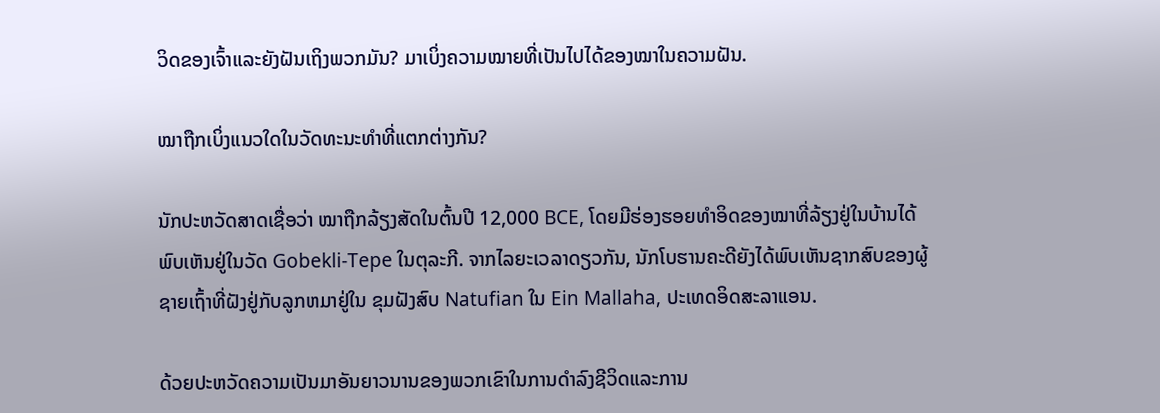ວິດຂອງເຈົ້າແລະຍັງຝັນເຖິງພວກມັນ? ມາເບິ່ງຄວາມໝາຍທີ່ເປັນໄປໄດ້ຂອງໝາໃນຄວາມຝັນ.

ໝາຖືກເບິ່ງແນວໃດໃນວັດທະນະທໍາທີ່ແຕກຕ່າງກັນ?

ນັກປະຫວັດສາດເຊື່ອວ່າ ໝາຖືກລ້ຽງສັດໃນຕົ້ນປີ 12,000 BCE, ໂດຍມີຮ່ອງຮອຍທຳອິດຂອງໝາທີ່ລ້ຽງຢູ່ໃນບ້ານໄດ້ພົບເຫັນຢູ່ໃນວັດ Gobekli-Tepe ໃນຕຸລະກີ. ຈາກໄລຍະເວລາດຽວກັນ, ນັກໂບຮານຄະດີຍັງໄດ້ພົບເຫັນຊາກສົບຂອງຜູ້ຊາຍເຖົ້າທີ່ຝັງຢູ່ກັບລູກຫມາຢູ່ໃນ ຂຸມຝັງສົບ Natufian ໃນ Ein Mallaha, ປະເທດອິດສະລາແອນ.

ດ້ວຍປະຫວັດຄວາມເປັນມາອັນຍາວນານຂອງພວກເຂົາໃນການດໍາລົງຊີວິດແລະການ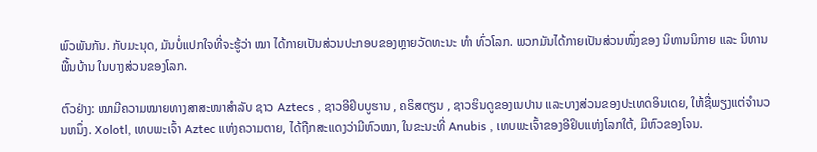ພົວພັນກັນ. ກັບມະນຸດ, ມັນບໍ່ແປກໃຈທີ່ຈະຮູ້ວ່າ ໝາ ໄດ້ກາຍເປັນສ່ວນປະກອບຂອງຫຼາຍວັດທະນະ ທຳ ທົ່ວໂລກ. ພວກມັນໄດ້ກາຍເປັນສ່ວນໜຶ່ງຂອງ ນິທານນິກາຍ ແລະ ນິທານພື້ນບ້ານ ໃນບາງສ່ວນຂອງໂລກ.

ຕົວຢ່າງ: ໝາມີຄວາມໝາຍທາງສາສະໜາສຳລັບ ຊາວ Aztecs , ຊາວອີຢິບບູຮານ , ຄຣິສຕຽນ , ຊາວຮິນດູຂອງເນປານ ແລະບາງສ່ວນຂອງປະເທດອິນເດຍ, ໃຫ້ຊື່ພຽງແຕ່ຈໍານວນຫນຶ່ງ. Xolotl, ເທບພະເຈົ້າ Aztec ແຫ່ງຄວາມຕາຍ, ໄດ້ຖືກສະແດງວ່າມີຫົວໝາ, ໃນຂະນະທີ່ Anubis , ເທບພະເຈົ້າຂອງອີຢິບແຫ່ງໂລກໃຕ້, ມີຫົວຂອງໂຈນ.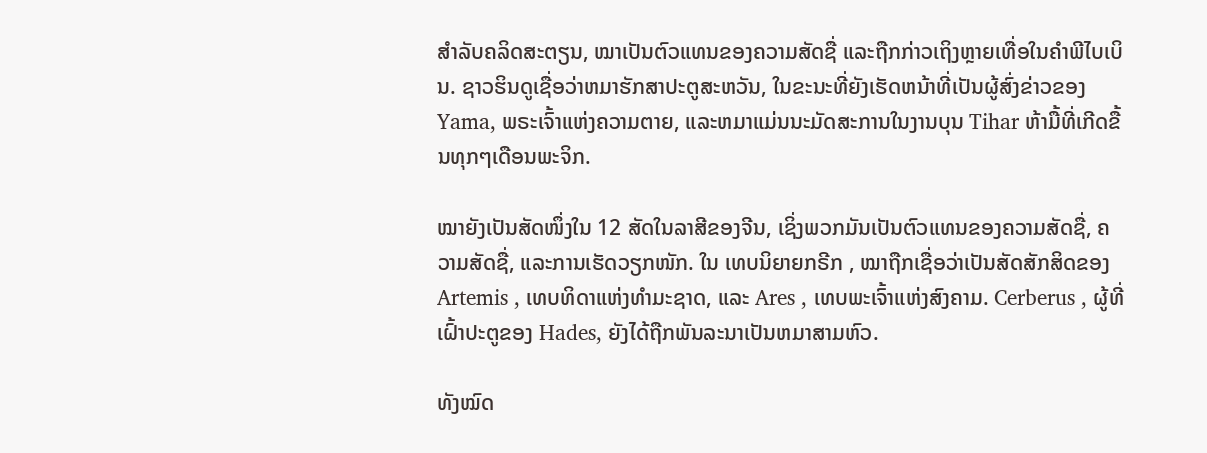ສຳລັບຄລິດສະຕຽນ, ໝາເປັນຕົວແທນຂອງຄວາມສັດຊື່ ແລະຖືກກ່າວເຖິງຫຼາຍເທື່ອໃນຄຳພີໄບເບິນ. ຊາວຮິນດູເຊື່ອວ່າຫມາຮັກສາປະຕູສະຫວັນ, ໃນຂະນະທີ່ຍັງເຮັດຫນ້າທີ່ເປັນຜູ້ສົ່ງຂ່າວຂອງ Yama, ພຣະເຈົ້າແຫ່ງຄວາມຕາຍ, ແລະຫມາແມ່ນນະມັດສະການໃນງານບຸນ Tihar ຫ້າມື້ທີ່ເກີດຂື້ນທຸກໆເດືອນພະຈິກ.

ໝາຍັງເປັນສັດໜຶ່ງໃນ 12 ສັດໃນລາສີຂອງຈີນ, ເຊິ່ງພວກມັນເປັນຕົວແທນຂອງຄວາມສັດຊື່, ຄວາມສັດຊື່, ແລະການເຮັດວຽກໜັກ. ໃນ ເທບນິຍາຍກຣີກ , ໝາຖືກເຊື່ອວ່າເປັນສັດສັກສິດຂອງ Artemis , ເທບທິດາແຫ່ງທຳມະຊາດ, ແລະ Ares , ເທບພະເຈົ້າແຫ່ງສົງຄາມ. Cerberus , ຜູ້ທີ່ເຝົ້າປະຕູຂອງ Hades, ຍັງໄດ້ຖືກພັນລະນາເປັນຫມາສາມຫົວ.

ທັງໝົດ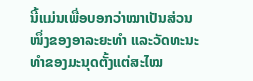ນີ້ແມ່ນເພື່ອບອກວ່າໝາເປັນສ່ວນໜຶ່ງຂອງອາລະຍະທຳ ແລະວັດທະນະທຳຂອງມະນຸດຕັ້ງແຕ່ສະໄໝ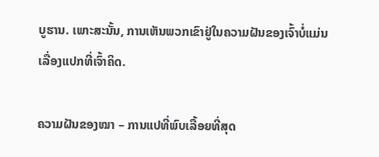ບູຮານ. ເພາະສະນັ້ນ, ການເຫັນພວກເຂົາຢູ່ໃນຄວາມຝັນຂອງເຈົ້າບໍ່ແມ່ນເລື່ອງແປກທີ່ເຈົ້າຄິດ.

ຄວາມຝັນຂອງໝາ – ການແປທີ່ພົບເລື້ອຍທີ່ສຸດ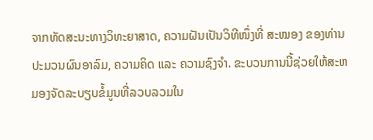ຈາກທັດສະນະທາງວິທະຍາສາດ, ຄວາມຝັນເປັນວິທີໜຶ່ງທີ່ ສະໝອງ ຂອງທ່ານປະມວນຜົນອາລົມ, ຄວາມຄິດ ແລະ ຄວາມຊົງຈໍາ. ຂະບວນການນີ້ຊ່ວຍໃຫ້ສະຫມອງຈັດລະບຽບຂໍ້ມູນທີ່ລວບລວມໃນ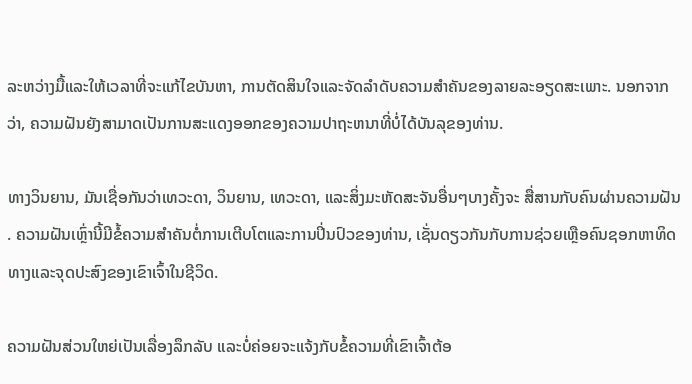ລະຫວ່າງມື້ແລະໃຫ້ເວລາທີ່ຈະແກ້ໄຂບັນຫາ, ການຕັດສິນໃຈແລະຈັດລໍາດັບຄວາມສໍາຄັນຂອງລາຍລະອຽດສະເພາະ. ນອກຈາກວ່າ, ຄວາມຝັນຍັງສາມາດເປັນການສະແດງອອກຂອງຄວາມປາຖະຫນາທີ່ບໍ່ໄດ້ບັນລຸຂອງທ່ານ.

ທາງວິນຍານ, ມັນເຊື່ອກັນວ່າເທວະດາ, ວິນຍານ, ເທວະດາ, ແລະສິ່ງມະຫັດສະຈັນອື່ນໆບາງຄັ້ງຈະ ສື່ສານກັບຄົນຜ່ານຄວາມຝັນ . ຄວາມຝັນເຫຼົ່ານີ້ມີຂໍ້ຄວາມສໍາຄັນຕໍ່ການເຕີບໂຕແລະການປິ່ນປົວຂອງທ່ານ, ເຊັ່ນດຽວກັນກັບການຊ່ວຍເຫຼືອຄົນຊອກຫາທິດທາງແລະຈຸດປະສົງຂອງເຂົາເຈົ້າໃນຊີວິດ.

ຄວາມຝັນສ່ວນໃຫຍ່ເປັນເລື່ອງລຶກລັບ ແລະບໍ່ຄ່ອຍຈະແຈ້ງກັບຂໍ້ຄວາມທີ່ເຂົາເຈົ້າຕ້ອ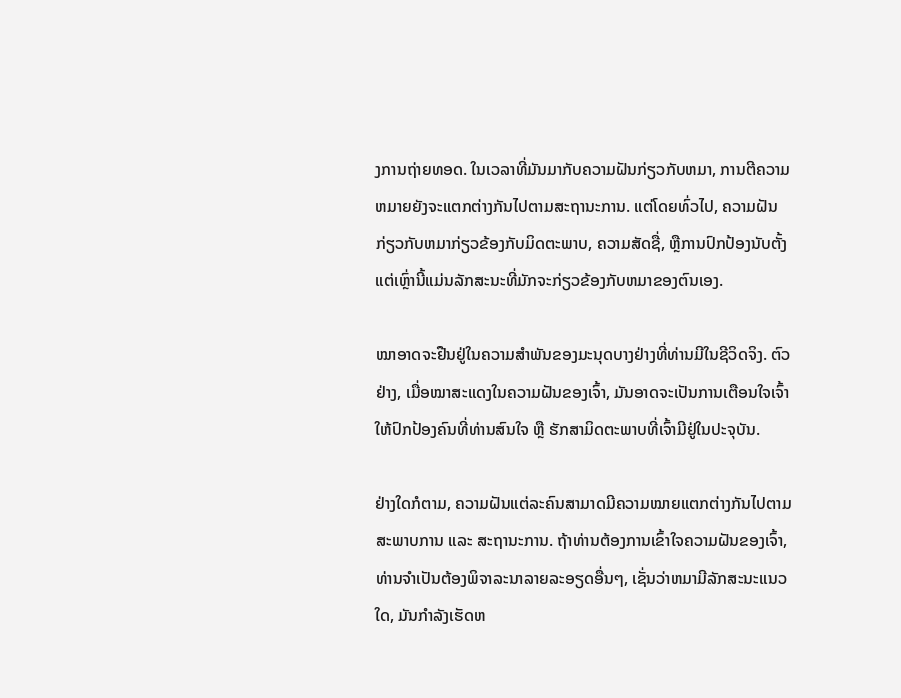ງການຖ່າຍທອດ. ໃນເວລາທີ່ມັນມາກັບຄວາມຝັນກ່ຽວກັບຫມາ, ການຕີຄວາມຫມາຍຍັງຈະແຕກຕ່າງກັນໄປຕາມສະຖານະການ. ແຕ່ໂດຍທົ່ວໄປ, ຄວາມຝັນກ່ຽວກັບຫມາກ່ຽວຂ້ອງກັບມິດຕະພາບ, ຄວາມສັດຊື່, ຫຼືການປົກປ້ອງນັບຕັ້ງແຕ່ເຫຼົ່ານີ້ແມ່ນລັກສະນະທີ່ມັກຈະກ່ຽວຂ້ອງກັບຫມາຂອງຕົນເອງ.

ໝາອາດຈະຢືນຢູ່ໃນຄວາມສຳພັນຂອງມະນຸດບາງຢ່າງທີ່ທ່ານມີໃນຊີວິດຈິງ. ຕົວຢ່າງ, ເມື່ອໝາສະແດງໃນຄວາມຝັນຂອງເຈົ້າ, ມັນອາດຈະເປັນການເຕືອນໃຈເຈົ້າໃຫ້ປົກປ້ອງຄົນທີ່ທ່ານສົນໃຈ ຫຼື ຮັກສາມິດຕະພາບທີ່ເຈົ້າມີຢູ່ໃນປະຈຸບັນ.

ຢ່າງໃດກໍຕາມ, ຄວາມຝັນແຕ່ລະຄົນສາມາດມີຄວາມໝາຍແຕກຕ່າງກັນໄປຕາມສະພາບການ ແລະ ສະຖານະການ. ຖ້າທ່ານຕ້ອງການເຂົ້າໃຈຄວາມຝັນຂອງເຈົ້າ, ທ່ານຈໍາເປັນຕ້ອງພິຈາລະນາລາຍລະອຽດອື່ນໆ, ເຊັ່ນວ່າຫມາມີລັກສະນະແນວໃດ, ມັນກໍາລັງເຮັດຫ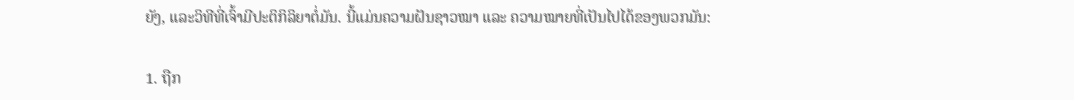ຍັງ, ແລະວິທີທີ່ເຈົ້າມີປະຕິກິລິຍາຕໍ່ມັນ. ນີ້ແມ່ນຄວາມຝັນຊາວໝາ ແລະ ຄວາມໝາຍທີ່ເປັນໄປໄດ້ຂອງພວກມັນ:

1. ຖືກ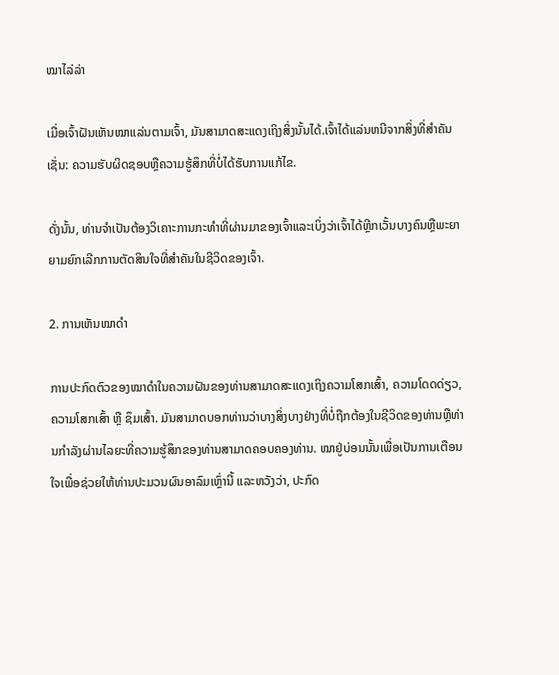ໝາໄລ່ລ່າ

ເມື່ອເຈົ້າຝັນເຫັນໝາແລ່ນຕາມເຈົ້າ, ມັນສາມາດສະແດງເຖິງສິ່ງນັ້ນໄດ້.ເຈົ້າໄດ້ແລ່ນຫນີຈາກສິ່ງທີ່ສໍາຄັນເຊັ່ນ: ຄວາມຮັບຜິດຊອບຫຼືຄວາມຮູ້ສຶກທີ່ບໍ່ໄດ້ຮັບການແກ້ໄຂ.

ດັ່ງນັ້ນ, ທ່ານຈໍາເປັນຕ້ອງວິເຄາະການກະທໍາທີ່ຜ່ານມາຂອງເຈົ້າແລະເບິ່ງວ່າເຈົ້າໄດ້ຫຼີກເວັ້ນບາງຄົນຫຼືພະຍາຍາມຍົກເລີກການຕັດສິນໃຈທີ່ສໍາຄັນໃນຊີວິດຂອງເຈົ້າ.

2. ການເຫັນໝາດຳ

ການປະກົດຕົວຂອງໝາດຳໃນຄວາມຝັນຂອງທ່ານສາມາດສະແດງເຖິງຄວາມໂສກເສົ້າ, ຄວາມໂດດດ່ຽວ, ຄວາມໂສກເສົ້າ ຫຼື ຊຶມເສົ້າ. ມັນສາມາດບອກທ່ານວ່າບາງສິ່ງບາງຢ່າງທີ່ບໍ່ຖືກຕ້ອງໃນຊີວິດຂອງທ່ານຫຼືທ່ານກໍາລັງຜ່ານໄລຍະທີ່ຄວາມຮູ້ສຶກຂອງທ່ານສາມາດຄອບຄອງທ່ານ. ໝາຢູ່ບ່ອນນັ້ນເພື່ອເປັນການເຕືອນໃຈເພື່ອຊ່ວຍໃຫ້ທ່ານປະມວນຜົນອາລົມເຫຼົ່ານີ້ ແລະຫວັງວ່າ, ປະກົດ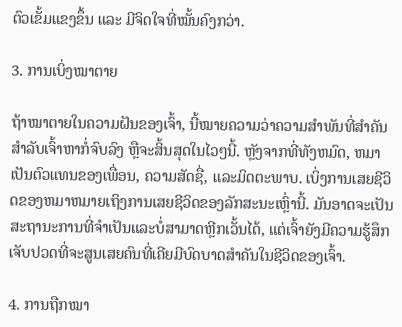ຕົວເຂັ້ມແຂງຂຶ້ນ ແລະ ມີຈິດໃຈທີ່ໝັ້ນຄົງກວ່າ.

3. ການເບິ່ງໝາຕາຍ

ຖ້າໝາຕາຍໃນຄວາມຝັນຂອງເຈົ້າ, ນີ້ໝາຍຄວາມວ່າຄວາມສຳພັນທີ່ສຳຄັນສຳລັບເຈົ້າຫາກໍ່ຈົບລົງ ຫຼືຈະສິ້ນສຸດໃນໄວໆນີ້. ຫຼັງຈາກທີ່ທັງຫມົດ, ຫມາເປັນຕົວແທນຂອງເພື່ອນ, ຄວາມສັດຊື່, ແລະມິດຕະພາບ. ເບິ່ງການເສຍຊີວິດຂອງຫມາຫມາຍເຖິງການເສຍຊີວິດຂອງລັກສະນະເຫຼົ່ານີ້. ມັນອາດຈະເປັນສະຖານະການທີ່ຈໍາເປັນແລະບໍ່ສາມາດຫຼີກເວັ້ນໄດ້, ແຕ່ເຈົ້າຍັງມີຄວາມຮູ້ສຶກເຈັບປວດທີ່ຈະສູນເສຍຄົນທີ່ເຄີຍມີບົດບາດສໍາຄັນໃນຊີວິດຂອງເຈົ້າ.

4. ການຖືກໝາ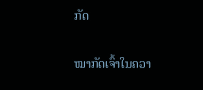ກັດ

ໝາກັດເຈົ້າໃນຄວາ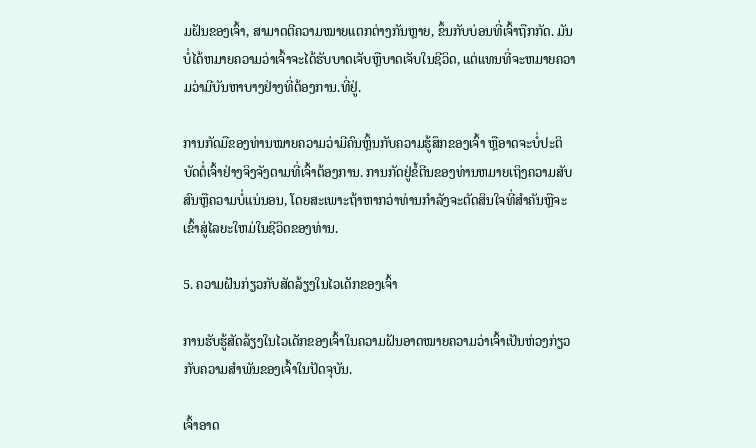ມຝັນຂອງເຈົ້າ, ສາມາດຕີຄວາມໝາຍແຕກຕ່າງກັນຫຼາຍ, ຂຶ້ນກັບບ່ອນທີ່ເຈົ້າຖືກກັດ. ມັນບໍ່ໄດ້ຫມາຍຄວາມວ່າເຈົ້າຈະໄດ້ຮັບບາດເຈັບຫຼືບາດເຈັບໃນຊີວິດ, ແຕ່ແທນທີ່ຈະຫມາຍຄວາມວ່າມີບັນຫາບາງຢ່າງທີ່ຕ້ອງການ.ທີ່ຢູ່.

ການກັດມືຂອງທ່ານໝາຍຄວາມວ່າມີຄົນຫຼິ້ນກັບຄວາມຮູ້ສຶກຂອງເຈົ້າ ຫຼືອາດຈະບໍ່ປະຕິບັດຕໍ່ເຈົ້າຢ່າງຈິງຈັງຕາມທີ່ເຈົ້າຕ້ອງການ. ການກັດຢູ່ຂໍ້ຕີນຂອງທ່ານຫມາຍເຖິງຄວາມສັບສົນຫຼືຄວາມບໍ່ແນ່ນອນ, ໂດຍສະເພາະຖ້າຫາກວ່າທ່ານກໍາລັງຈະຕັດສິນໃຈທີ່ສໍາຄັນຫຼືຈະເຂົ້າສູ່ໄລຍະໃຫມ່ໃນຊີວິດຂອງທ່ານ.

5. ຄວາມຝັນກ່ຽວກັບສັດລ້ຽງໃນໄວເດັກຂອງເຈົ້າ

ການຮັບຮູ້ສັດລ້ຽງໃນໄວເດັກຂອງເຈົ້າໃນຄວາມຝັນອາດໝາຍຄວາມວ່າເຈົ້າເປັນຫ່ວງກ່ຽວກັບຄວາມສຳພັນຂອງເຈົ້າໃນປັດຈຸບັນ.

ເຈົ້າອາດ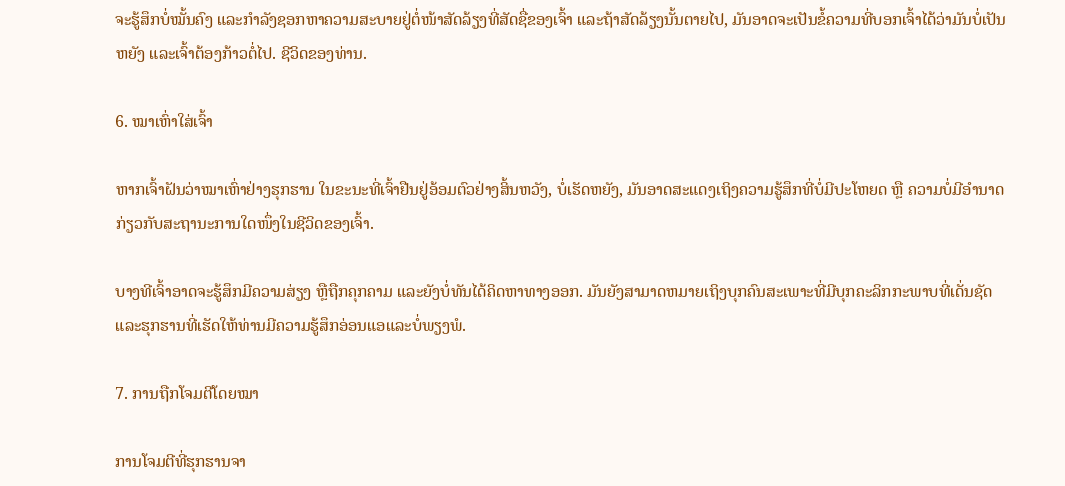ຈະຮູ້ສຶກບໍ່ໝັ້ນຄົງ ແລະກຳລັງຊອກຫາຄວາມສະບາຍຢູ່ຕໍ່ໜ້າສັດລ້ຽງທີ່ສັດຊື່ຂອງເຈົ້າ ແລະຖ້າສັດລ້ຽງນັ້ນຕາຍໄປ, ມັນອາດຈະເປັນຂໍ້ຄວາມທີ່ບອກເຈົ້າໄດ້ວ່າມັນບໍ່ເປັນຫຍັງ ແລະເຈົ້າຕ້ອງກ້າວຕໍ່ໄປ. ຊີວິດຂອງທ່ານ.

6. ໝາເຫົ່າໃສ່ເຈົ້າ

ຫາກເຈົ້າຝັນວ່າໝາເຫົ່າຢ່າງຮຸກຮານ ໃນຂະນະທີ່ເຈົ້າຢືນຢູ່ອ້ອມຕົວຢ່າງສິ້ນຫວັງ, ບໍ່ເຮັດຫຍັງ, ມັນອາດສະແດງເຖິງຄວາມຮູ້ສຶກທີ່ບໍ່ມີປະໂຫຍດ ຫຼື ຄວາມບໍ່ມີອຳນາດກ່ຽວກັບສະຖານະການໃດໜຶ່ງໃນຊີວິດຂອງເຈົ້າ.

ບາງທີເຈົ້າອາດຈະຮູ້ສຶກມີຄວາມສ່ຽງ ຫຼືຖືກຄຸກຄາມ ແລະຍັງບໍ່ທັນໄດ້ຄິດຫາທາງອອກ. ມັນຍັງສາມາດຫມາຍເຖິງບຸກຄົນສະເພາະທີ່ມີບຸກຄະລິກກະພາບທີ່ເດັ່ນຊັດແລະຮຸກຮານທີ່ເຮັດໃຫ້ທ່ານມີຄວາມຮູ້ສຶກອ່ອນແອແລະບໍ່ພຽງພໍ.

7. ການຖືກໂຈມຕີໂດຍໝາ

ການໂຈມຕີທີ່ຮຸກຮານຈາ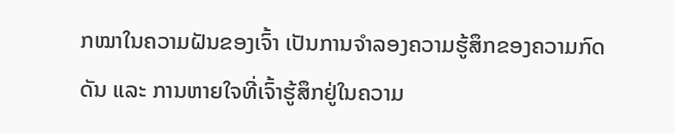ກໝາໃນຄວາມຝັນຂອງເຈົ້າ ເປັນການຈຳລອງຄວາມຮູ້ສຶກຂອງຄວາມກົດດັນ ແລະ ການຫາຍໃຈທີ່ເຈົ້າຮູ້ສຶກຢູ່ໃນຄວາມ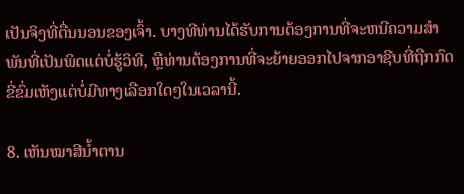ເປັນຈິງທີ່ຕື່ນນອນຂອງເຈົ້າ. ບາງທີທ່ານໄດ້ຮັບການຕ້ອງການທີ່ຈະຫນີຄວາມສໍາພັນທີ່ເປັນພິດແຕ່ບໍ່ຮູ້ວິທີ, ຫຼືທ່ານຕ້ອງການທີ່ຈະຍ້າຍອອກໄປຈາກອາຊີບທີ່ຖືກກົດຂີ່ຂົ່ມເຫັງແຕ່ບໍ່ມີທາງເລືອກໃດໆໃນເວລານີ້.

8. ເຫັນໝາສີນ້ຳຕານ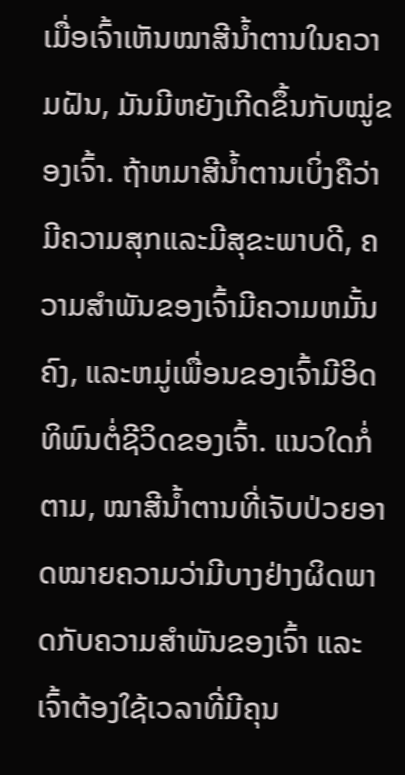ເມື່ອເຈົ້າເຫັນໝາສີນ້ຳຕານໃນຄວາມຝັນ, ມັນມີຫຍັງເກີດຂຶ້ນກັບໝູ່ຂອງເຈົ້າ. ຖ້າຫມາສີນ້ຳຕານເບິ່ງຄືວ່າມີຄວາມສຸກແລະມີສຸຂະພາບດີ, ຄວາມສໍາພັນຂອງເຈົ້າມີຄວາມຫມັ້ນຄົງ, ແລະຫມູ່ເພື່ອນຂອງເຈົ້າມີອິດທິພົນຕໍ່ຊີວິດຂອງເຈົ້າ. ແນວໃດກໍ່ຕາມ, ໝາສີນ້ຳຕານທີ່ເຈັບປ່ວຍອາດໝາຍຄວາມວ່າມີບາງຢ່າງຜິດພາດກັບຄວາມສຳພັນຂອງເຈົ້າ ແລະເຈົ້າຕ້ອງໃຊ້ເວລາທີ່ມີຄຸນ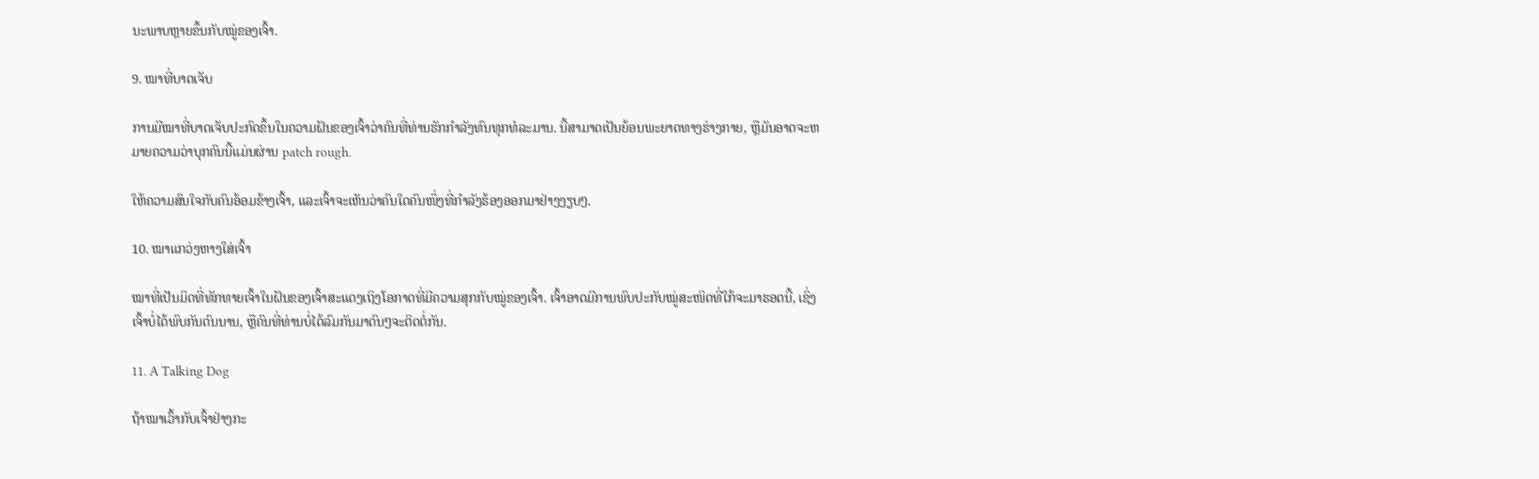ນະພາບຫຼາຍຂຶ້ນກັບໝູ່ຂອງເຈົ້າ.

9. ໝາທີ່ບາດເຈັບ

ການມີໝາທີ່ບາດເຈັບປະກົດຂຶ້ນໃນຄວາມຝັນຂອງເຈົ້າວ່າຄົນທີ່ທ່ານຮັກກຳລັງທົນທຸກທໍລະມານ. ນີ້ສາມາດເປັນຍ້ອນພະຍາດທາງຮ່າງກາຍ, ຫຼືມັນອາດຈະຫມາຍຄວາມວ່າບຸກຄົນນີ້ແມ່ນຜ່ານ patch rough.

ໃຫ້ຄວາມສົນໃຈກັບຄົນອ້ອມຂ້າງເຈົ້າ, ແລະເຈົ້າຈະເຫັນວ່າຄົນໃດຄົນໜຶ່ງທີ່ກຳລັງຮ້ອງອອກມາຢ່າງງຽບໆ.

10. ໝາແກວ່ງຫາງໃສ່ເຈົ້າ

ໝາທີ່ເປັນມິດທີ່ທັກທາຍເຈົ້າໃນຝັນຂອງເຈົ້າສະແດງເຖິງໂອກາດທີ່ມີຄວາມສຸກກັບໝູ່ຂອງເຈົ້າ. ເຈົ້າອາດມີການພົບປະກັບໝູ່ສະໜິດທີ່ໃກ້ຈະມາຮອດນີ້, ເຊິ່ງເຈົ້າບໍ່ໄດ້ພົບກັນດົນນານ, ຫຼືຄົນທີ່ທ່ານບໍ່ໄດ້ລົມກັນມາດົນໆຈະຕິດຕໍ່ກັນ.

11. A Talking Dog

ຖ້າໝາເວົ້າກັບເຈົ້າຢ່າງກະ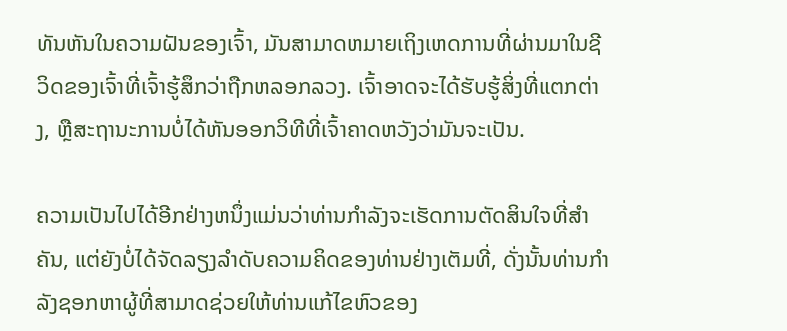ທັນຫັນໃນຄວາມຝັນຂອງເຈົ້າ, ມັນສາມາດຫມາຍເຖິງເຫດການທີ່ຜ່ານມາໃນຊີວິດຂອງເຈົ້າທີ່ເຈົ້າຮູ້ສຶກວ່າຖືກຫລອກລວງ. ເຈົ້າອາດຈະໄດ້ຮັບຮູ້ສິ່ງທີ່ແຕກຕ່າງ, ຫຼືສະຖານະການບໍ່ໄດ້ຫັນອອກວິທີທີ່ເຈົ້າຄາດຫວັງວ່າມັນຈະເປັນ.

ຄວາມເປັນໄປໄດ້ອີກຢ່າງຫນຶ່ງແມ່ນວ່າທ່ານກໍາລັງຈະເຮັດການຕັດສິນໃຈທີ່ສໍາຄັນ, ແຕ່ຍັງບໍ່ໄດ້ຈັດລຽງລໍາດັບຄວາມຄິດຂອງທ່ານຢ່າງເຕັມທີ່, ດັ່ງນັ້ນທ່ານກໍາລັງຊອກຫາຜູ້ທີ່ສາມາດຊ່ວຍໃຫ້ທ່ານແກ້ໄຂຫົວຂອງ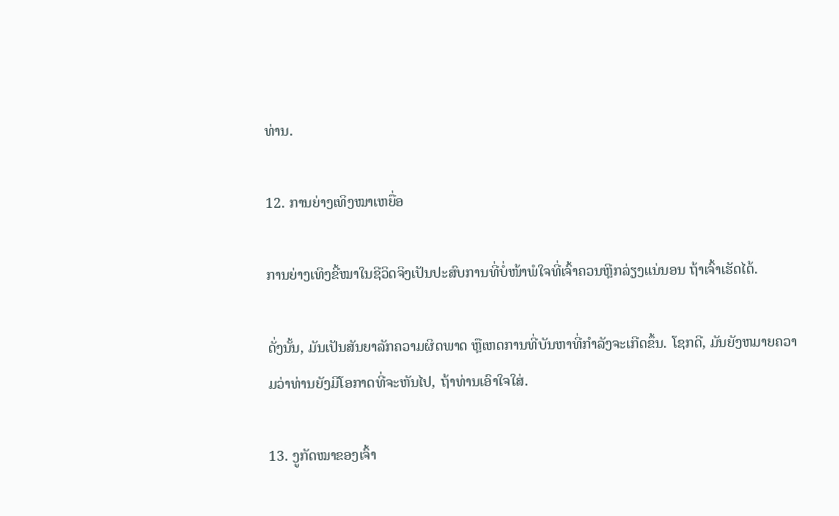ທ່ານ.

12. ການຍ່າງເທິງໝາເຫຍື່ອ

ການຍ່າງເທິງຂີ້ໝາໃນຊີວິດຈິງເປັນປະສົບການທີ່ບໍ່ໜ້າພໍໃຈທີ່ເຈົ້າຄວນຫຼີກລ່ຽງແນ່ນອນ ຖ້າເຈົ້າເຮັດໄດ້.

ດັ່ງນັ້ນ, ມັນເປັນສັນຍາລັກຄວາມຜິດພາດ ຫຼືເຫດການທີ່ບັນຫາທີ່ກຳລັງຈະເກີດຂຶ້ນ. ໂຊກດີ, ມັນຍັງຫມາຍຄວາມວ່າທ່ານຍັງມີໂອກາດທີ່ຈະຫັນໄປ, ຖ້າທ່ານເອົາໃຈໃສ່.

13. ງູກັດໝາຂອງເຈົ້າ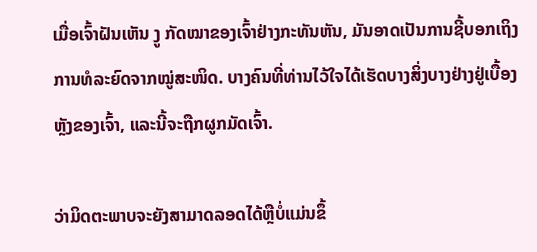ເມື່ອເຈົ້າຝັນເຫັນ ງູ ກັດໝາຂອງເຈົ້າຢ່າງກະທັນຫັນ, ມັນອາດເປັນການຊີ້ບອກເຖິງການທໍລະຍົດຈາກໝູ່ສະໜິດ. ບາງຄົນທີ່ທ່ານໄວ້ໃຈໄດ້ເຮັດບາງສິ່ງບາງຢ່າງຢູ່ເບື້ອງຫຼັງຂອງເຈົ້າ, ແລະນີ້ຈະຖືກຜູກມັດເຈົ້າ.

ວ່າມິດຕະພາບຈະຍັງສາມາດລອດໄດ້ຫຼືບໍ່ແມ່ນຂຶ້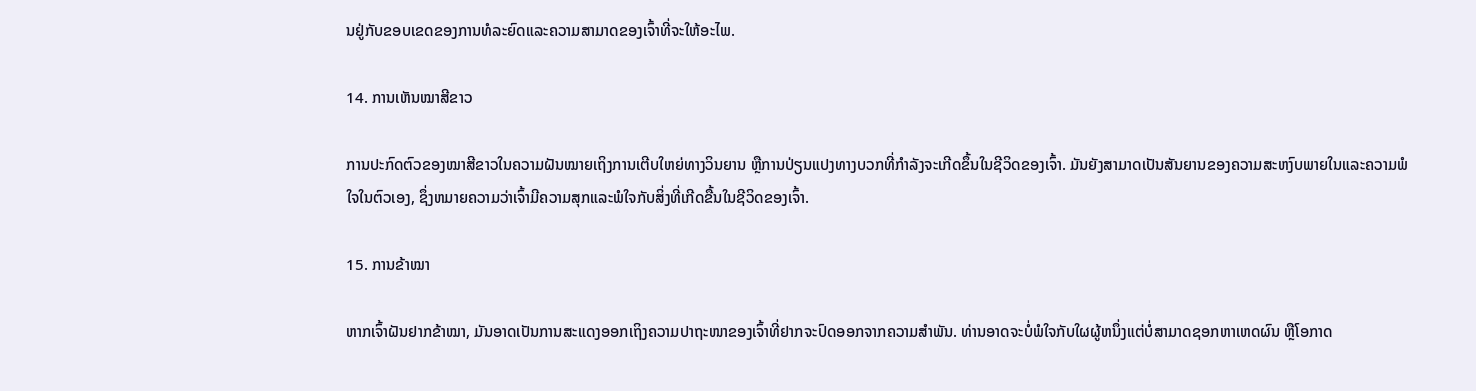ນຢູ່ກັບຂອບເຂດຂອງການທໍລະຍົດແລະຄວາມສາມາດຂອງເຈົ້າທີ່ຈະໃຫ້ອະໄພ.

14. ການເຫັນໝາສີຂາວ

ການປະກົດຕົວຂອງໝາສີຂາວໃນຄວາມຝັນໝາຍເຖິງການເຕີບໃຫຍ່ທາງວິນຍານ ຫຼືການປ່ຽນແປງທາງບວກທີ່ກຳລັງຈະເກີດຂຶ້ນໃນຊີວິດຂອງເຈົ້າ. ມັນຍັງສາມາດເປັນສັນຍານຂອງຄວາມສະຫງົບພາຍໃນແລະຄວາມພໍໃຈໃນຕົວເອງ, ຊຶ່ງຫມາຍຄວາມວ່າເຈົ້າມີຄວາມສຸກແລະພໍໃຈກັບສິ່ງທີ່ເກີດຂື້ນໃນຊີວິດຂອງເຈົ້າ.

15. ການຂ້າໝາ

ຫາກເຈົ້າຝັນຢາກຂ້າໝາ, ມັນອາດເປັນການສະແດງອອກເຖິງຄວາມປາຖະໜາຂອງເຈົ້າທີ່ຢາກຈະປົດອອກຈາກຄວາມສຳພັນ. ທ່ານອາດຈະບໍ່ພໍໃຈກັບໃຜຜູ້ຫນຶ່ງແຕ່ບໍ່ສາມາດຊອກຫາເຫດຜົນ ຫຼືໂອກາດ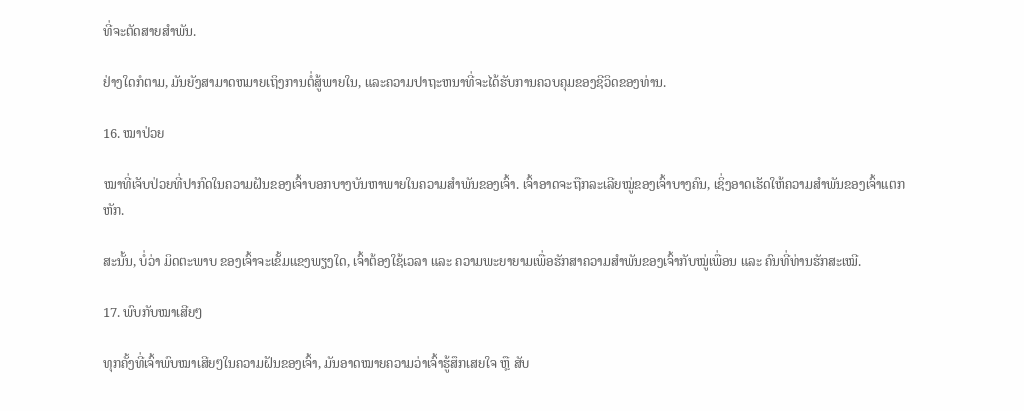ທີ່ຈະຕັດສາຍສຳພັນ.

ຢ່າງໃດກໍຕາມ, ມັນຍັງສາມາດຫມາຍເຖິງການຕໍ່ສູ້ພາຍໃນ, ແລະຄວາມປາຖະຫນາທີ່ຈະໄດ້ຮັບການຄວບຄຸມຂອງຊີວິດຂອງທ່ານ.

16. ໝາປ່ວຍ

ໝາທີ່ເຈັບປ່ວຍທີ່ປາກົດໃນຄວາມຝັນຂອງເຈົ້າບອກບາງບັນຫາພາຍໃນຄວາມສຳພັນຂອງເຈົ້າ. ເຈົ້າອາດຈະຖືກລະເລີຍໝູ່ຂອງເຈົ້າບາງຄົນ, ເຊິ່ງອາດເຮັດໃຫ້ຄວາມສຳພັນຂອງເຈົ້າແຕກຫັກ.

ສະນັ້ນ, ບໍ່ວ່າ ມິດຕະພາບ ຂອງເຈົ້າຈະເຂັ້ມແຂງພຽງໃດ, ເຈົ້າຕ້ອງໃຊ້ເວລາ ແລະ ຄວາມພະຍາຍາມເພື່ອຮັກສາຄວາມສຳພັນຂອງເຈົ້າກັບໝູ່ເພື່ອນ ແລະ ຄົນທີ່ທ່ານຮັກສະເໝີ.

17. ພົບກັບໝາເສີຍໆ

ທຸກຄັ້ງທີ່ເຈົ້າພົບໝາເສີຍໆໃນຄວາມຝັນຂອງເຈົ້າ, ມັນອາດໝາຍຄວາມວ່າເຈົ້າຮູ້ສຶກເສຍໃຈ ຫຼື ສັບ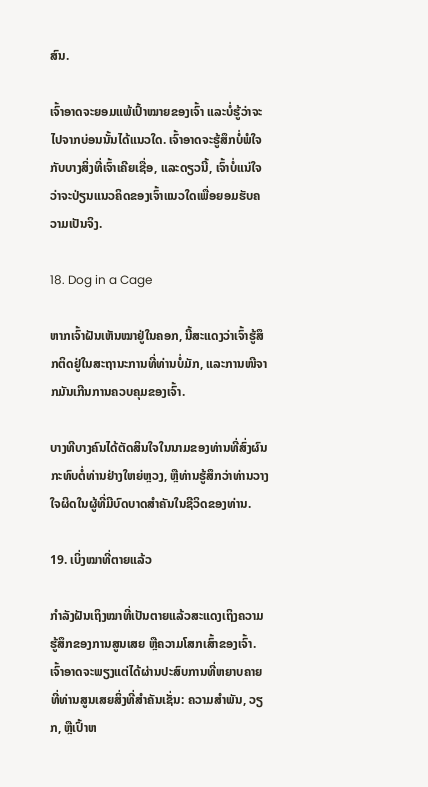ສົນ.

ເຈົ້າອາດຈະຍອມແພ້ເປົ້າໝາຍຂອງເຈົ້າ ແລະບໍ່ຮູ້ວ່າຈະໄປຈາກບ່ອນນັ້ນໄດ້ແນວໃດ. ເຈົ້າອາດຈະຮູ້ສຶກບໍ່ພໍໃຈກັບບາງສິ່ງທີ່ເຈົ້າເຄີຍເຊື່ອ, ແລະດຽວນີ້, ເຈົ້າບໍ່ແນ່ໃຈວ່າຈະປ່ຽນແນວຄິດຂອງເຈົ້າແນວໃດເພື່ອຍອມຮັບຄວາມເປັນຈິງ.

18. Dog in a Cage

ຫາກເຈົ້າຝັນເຫັນໝາຢູ່ໃນຄອກ, ນີ້ສະແດງວ່າເຈົ້າຮູ້ສຶກຕິດຢູ່ໃນສະຖານະການທີ່ທ່ານບໍ່ມັກ, ແລະການໜີຈາກມັນເກີນການຄວບຄຸມຂອງເຈົ້າ.

ບາງທີບາງຄົນໄດ້ຕັດສິນໃຈໃນນາມຂອງທ່ານທີ່ສົ່ງຜົນກະທົບຕໍ່ທ່ານຢ່າງໃຫຍ່ຫຼວງ, ຫຼືທ່ານຮູ້ສຶກວ່າທ່ານວາງໃຈຜິດໃນຜູ້ທີ່ມີບົດບາດສຳຄັນໃນຊີວິດຂອງທ່ານ.

19. ເບິ່ງໝາທີ່ຕາຍແລ້ວ

ກຳລັງຝັນເຖິງໝາທີ່ເປັນຕາຍແລ້ວສະແດງເຖິງຄວາມຮູ້ສຶກຂອງການສູນເສຍ ຫຼືຄວາມໂສກເສົ້າຂອງເຈົ້າ. ເຈົ້າອາດຈະພຽງແຕ່ໄດ້ຜ່ານປະສົບການທີ່ຫຍາບຄາຍທີ່ທ່ານສູນເສຍສິ່ງທີ່ສໍາຄັນເຊັ່ນ: ຄວາມສໍາພັນ, ວຽກ, ຫຼືເປົ້າຫ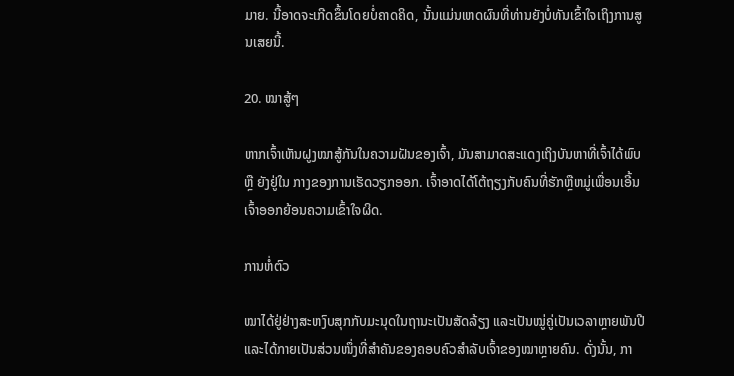ມາຍ. ນີ້ອາດຈະເກີດຂຶ້ນໂດຍບໍ່ຄາດຄິດ, ນັ້ນແມ່ນເຫດຜົນທີ່ທ່ານຍັງບໍ່ທັນເຂົ້າໃຈເຖິງການສູນເສຍນີ້.

20. ໝາສູ້ໆ

ຫາກເຈົ້າເຫັນຝູງໝາສູ້ກັນໃນຄວາມຝັນຂອງເຈົ້າ, ມັນສາມາດສະແດງເຖິງບັນຫາທີ່ເຈົ້າໄດ້ພົບ ຫຼື ຍັງຢູ່ໃນ ກາງຂອງການເຮັດວຽກອອກ. ເຈົ້າອາດໄດ້ໂຕ້ຖຽງກັບຄົນທີ່ຮັກຫຼືຫມູ່ເພື່ອນເອີ້ນເຈົ້າອອກຍ້ອນຄວາມເຂົ້າໃຈຜິດ.

ການຫໍ່ຕົວ

ໝາໄດ້ຢູ່ຢ່າງສະຫງົບສຸກກັບມະນຸດໃນຖານະເປັນສັດລ້ຽງ ແລະເປັນໝູ່ຄູ່ເປັນເວລາຫຼາຍພັນປີ ແລະໄດ້ກາຍເປັນສ່ວນໜຶ່ງທີ່ສຳຄັນຂອງຄອບຄົວສຳລັບເຈົ້າຂອງໝາຫຼາຍຄົນ. ດັ່ງນັ້ນ, ກາ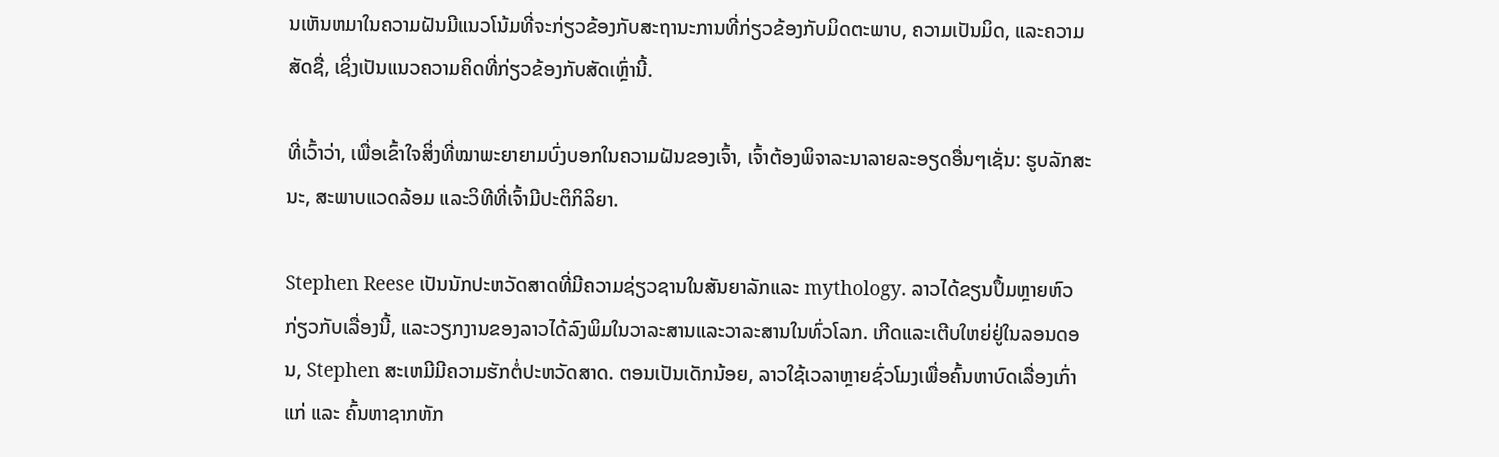ນເຫັນຫມາໃນຄວາມຝັນມີແນວໂນ້ມທີ່ຈະກ່ຽວຂ້ອງກັບສະຖານະການທີ່ກ່ຽວຂ້ອງກັບມິດຕະພາບ, ຄວາມເປັນມິດ, ແລະຄວາມສັດຊື່, ເຊິ່ງເປັນແນວຄວາມຄິດທີ່ກ່ຽວຂ້ອງກັບສັດເຫຼົ່ານີ້.

ທີ່ເວົ້າວ່າ, ເພື່ອເຂົ້າໃຈສິ່ງທີ່ໝາພະຍາຍາມບົ່ງບອກໃນຄວາມຝັນຂອງເຈົ້າ, ເຈົ້າຕ້ອງພິຈາລະນາລາຍລະອຽດອື່ນໆເຊັ່ນ: ຮູບລັກສະນະ, ສະພາບແວດລ້ອມ ແລະວິທີທີ່ເຈົ້າມີປະຕິກິລິຍາ.

Stephen Reese ເປັນນັກປະຫວັດສາດທີ່ມີຄວາມຊ່ຽວຊານໃນສັນຍາລັກແລະ mythology. ລາວໄດ້ຂຽນປຶ້ມຫຼາຍຫົວກ່ຽວກັບເລື່ອງນີ້, ແລະວຽກງານຂອງລາວໄດ້ລົງພິມໃນວາລະສານແລະວາລະສານໃນທົ່ວໂລກ. ເກີດແລະເຕີບໃຫຍ່ຢູ່ໃນລອນດອນ, Stephen ສະເຫມີມີຄວາມຮັກຕໍ່ປະຫວັດສາດ. ຕອນເປັນເດັກນ້ອຍ, ລາວໃຊ້ເວລາຫຼາຍຊົ່ວໂມງເພື່ອຄົ້ນຫາບົດເລື່ອງເກົ່າແກ່ ແລະ ຄົ້ນຫາຊາກຫັກ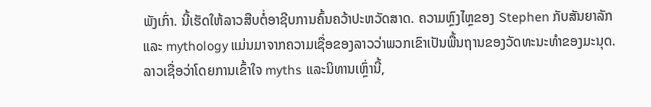ພັງເກົ່າ. ນີ້ເຮັດໃຫ້ລາວສືບຕໍ່ອາຊີບການຄົ້ນຄວ້າປະຫວັດສາດ. ຄວາມຫຼົງໄຫຼຂອງ Stephen ກັບສັນຍາລັກແລະ mythology ແມ່ນມາຈາກຄວາມເຊື່ອຂອງລາວວ່າພວກເຂົາເປັນພື້ນຖານຂອງວັດທະນະທໍາຂອງມະນຸດ. ລາວເຊື່ອວ່າໂດຍການເຂົ້າໃຈ myths ແລະນິທານເຫຼົ່ານີ້,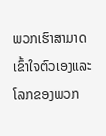ພວກເຮົາສາມາດເຂົ້າໃຈຕົວເອງແລະໂລກຂອງພວກ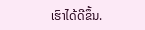ເຮົາໄດ້ດີຂຶ້ນ.